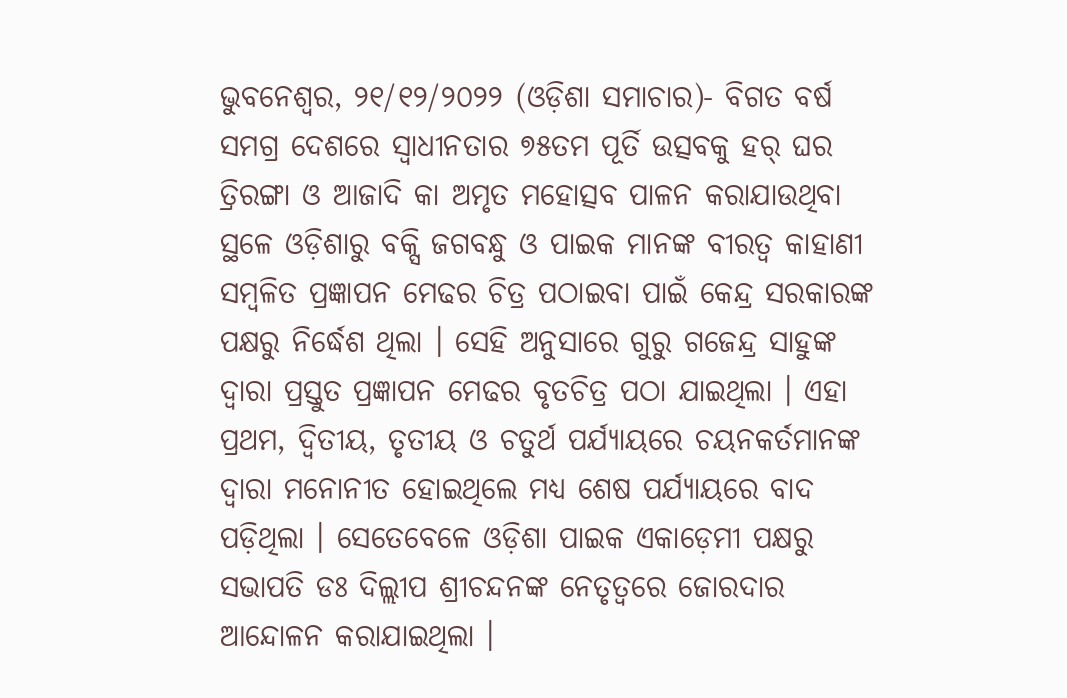ଭୁବନେଶ୍ୱର, ୨୧/୧୨/୨୦୨୨ (ଓଡ଼ିଶା ସମାଚାର)- ବିଗତ ବର୍ଷ ସମଗ୍ର ଦେଶରେ ସ୍ୱାଧୀନତାର ୭୫ତମ ପୂର୍ତି ଉତ୍ସବକୁ ହର୍ ଘର ତ୍ରିରଙ୍ଗା ଓ ଆଜାଦି କା ଅମୃତ ମହୋତ୍ସବ ପାଳନ କରାଯାଉଥିବା ସ୍ଥଳେ ଓଡ଼ିଶାରୁ ବକ୍ସି ଜଗବନ୍ଧୁ ଓ ପାଇକ ମାନଙ୍କ ବୀରତ୍ୱ କାହାଣୀ ସମ୍ବଳିତ ପ୍ରଜ୍ଞାପନ ମେଢର ଚିତ୍ର ପଠାଇବା ପାଇଁ କେନ୍ଦ୍ର ସରକାରଙ୍କ ପକ୍ଷରୁ ନିର୍ଦ୍ଧେଶ ଥିଲା । ସେହି ଅନୁସାରେ ଗୁରୁ ଗଜେନ୍ଦ୍ର ସାହୁଙ୍କ ଦ୍ୱାରା ପ୍ରସ୍ତୁତ ପ୍ରଜ୍ଞାପନ ମେଢର ବୃତଚିତ୍ର ପଠା ଯାଇଥିଲା । ଏହା ପ୍ରଥମ, ଦ୍ୱିତୀୟ, ତୃତୀୟ ଓ ଚତୁର୍ଥ ପର୍ଯ୍ୟାୟରେ ଚୟନକର୍ତମାନଙ୍କ ଦ୍ୱାରା ମନୋନୀତ ହୋଇଥିଲେ ମଧ୍ୟ ଶେଷ ପର୍ଯ୍ୟାୟରେ ବାଦ ପଡ଼ିଥିଲା । ସେତେବେଳେ ଓଡ଼ିଶା ପାଇକ ଏକାଡ଼େମୀ ପକ୍ଷରୁ ସଭାପତି ଡଃ ଦିଲ୍ଲୀପ ଶ୍ରୀଚନ୍ଦନଙ୍କ ନେତୃତ୍ୱରେ ଜୋରଦାର ଆନ୍ଦୋଳନ କରାଯାଇଥିଲା ।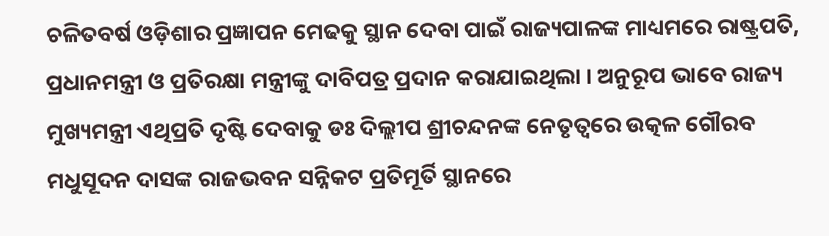ଚଳିତବର୍ଷ ଓଡ଼ିଶାର ପ୍ରଜ୍ଞାପନ ମେଢକୁ ସ୍ଥାନ ଦେବା ପାଇଁ ରାଜ୍ୟପାଳଙ୍କ ମାଧ୍ୟମରେ ରାଷ୍ଟ୍ରପତି, ପ୍ରଧାନମନ୍ତ୍ରୀ ଓ ପ୍ରତିରକ୍ଷା ମନ୍ତ୍ରୀଙ୍କୁ ଦାବିପତ୍ର ପ୍ରଦାନ କରାଯାଇଥିଲା । ଅନୁରୂପ ଭାବେ ରାଜ୍ୟ ମୁଖ୍ୟମନ୍ତ୍ରୀ ଏଥିପ୍ରତି ଦୃଷ୍ଟି ଦେବାକୁ ଡଃ ଦିଲ୍ଲୀପ ଶ୍ରୀଚନ୍ଦନଙ୍କ ନେତୃତ୍ୱରେ ଉତ୍କଳ ଗୌରବ ମଧୁସୂଦନ ଦାସଙ୍କ ରାଜଭବନ ସନ୍ନିକଟ ପ୍ରତିମୂର୍ତି ସ୍ଥାନରେ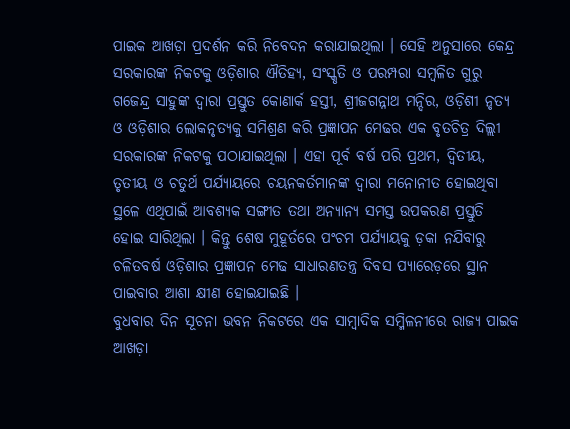ପାଇକ ଆଖଡ଼ା ପ୍ରଦର୍ଶନ କରି ନିବେଦନ କରାଯାଇଥିଲା । ସେହି ଅନୁସାରେ କେନ୍ଦ୍ର ସରକାରଙ୍କ ନିକଟକୁ ଓଡ଼ିଶାର ଐତିହ୍ୟ, ସଂସ୍କୃତି ଓ ପରମ୍ପରା ସମ୍ବଳିତ ଗୁରୁ ଗଜେନ୍ଦ୍ର ସାହୁଙ୍କ ଦ୍ୱାରା ପ୍ରସ୍ତୁତ କୋଣାର୍କ ହସ୍ତୀ, ଶ୍ରୀଜଗନ୍ନାଥ ମନ୍ଦିର, ଓଡ଼ିଶୀ ନୃତ୍ୟ ଓ ଓଡ଼ିଶାର ଲୋକନୃତ୍ୟକୁ ସମିଶ୍ରଣ କରି ପ୍ରଜ୍ଞାପନ ମେଢର ଏକ ବୃତଚିତ୍ର ଦିଲ୍ଲୀ ସରକାରଙ୍କ ନିକଟକୁ ପଠାଯାଇଥିଲା । ଏହା ପୂର୍ବ ବର୍ଷ ପରି ପ୍ରଥମ, ଦ୍ୱିତୀୟ, ତୃତୀୟ ଓ ଚତୁର୍ଥ ପର୍ଯ୍ୟାୟରେ ଚୟନକର୍ତମାନଙ୍କ ଦ୍ୱାରା ମନୋନୀତ ହୋଇଥିବା ସ୍ଥଳେ ଏଥିପାଇଁ ଆବଶ୍ୟକ ସଙ୍ଗୀତ ତଥା ଅନ୍ୟାନ୍ୟ ସମସ୍ତ ଉପକରଣ ପ୍ରସ୍ତୁତି ହୋଇ ସାରିଥିଲା । କିନ୍ତୁ ଶେଷ ମୁହୂର୍ତରେ ପଂଚମ ପର୍ଯ୍ୟାୟକୁ ଡ଼କା ନଯିବାରୁ ଚଳିତବର୍ଷ ଓଡ଼ିଶାର ପ୍ରଜ୍ଞାପନ ମେଢ ସାଧାରଣତନ୍ତ୍ର ଦିବସ ପ୍ୟାରେଡ଼ରେ ସ୍ଥାନ ପାଇବାର ଆଶା କ୍ଷୀଣ ହୋଇଯାଇଛି ।
ବୁଧବାର ଦିନ ସୂଚନା ଭବନ ନିକଟରେ ଏକ ସାମ୍ବାଦିକ ସମ୍ମିଳନୀରେ ରାଜ୍ୟ ପାଇକ ଆଖଡ଼ା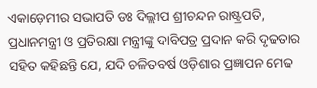ଏକାଡ଼େମୀର ସଭାପତି ଡଃ ଦିଲ୍ଲୀପ ଶ୍ରୀଚନ୍ଦନ ରାଷ୍ଟ୍ରପତି, ପ୍ରଧାନମନ୍ତ୍ରୀ ଓ ପ୍ରତିରକ୍ଷା ମନ୍ତ୍ରୀଙ୍କୁ ଦାବିପତ୍ର ପ୍ରଦାନ କରି ଦୃଢତାର ସହିତ କହିଛନ୍ତି ଯେ, ଯଦି ଚଳିତବର୍ଷ ଓଡ଼ିଶାର ପ୍ରଜ୍ଞାପନ ମେଢ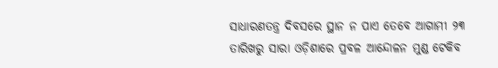ସାଧାରଣତନ୍ତ୍ର ଦିବସରେ ସ୍ଥାନ ନ ପାଏ ତେବେ ଆଗାମୀ ୨୩ ତାରିଖରୁ ସାରା ଓଡ଼ିଶାରେ ପ୍ରବଳ ଆନ୍ଦୋଳନ ମୁଣ୍ଡ ଟେକିବ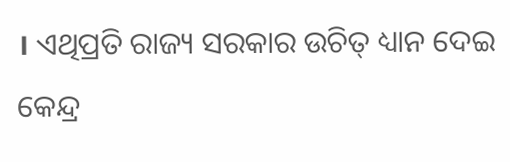। ଏଥିପ୍ରତି ରାଜ୍ୟ ସରକାର ଉଚିତ୍ ଧ୍ୟାନ ଦେଇ କେନ୍ଦ୍ର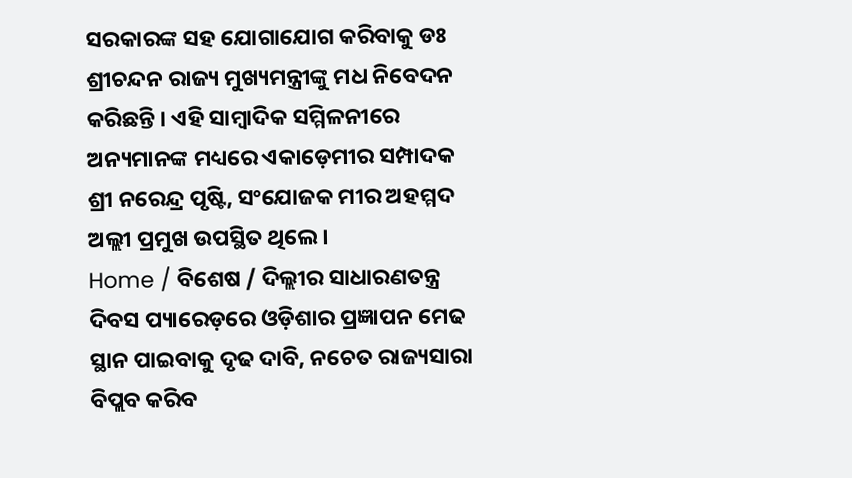ସରକାରଙ୍କ ସହ ଯୋଗାଯୋଗ କରିବାକୁ ଡଃ ଶ୍ରୀଚନ୍ଦନ ରାଜ୍ୟ ମୁଖ୍ୟମନ୍ତ୍ରୀଙ୍କୁ ମଧ ନିବେଦନ କରିଛନ୍ତି । ଏହି ସାମ୍ବାଦିକ ସମ୍ମିଳନୀରେ ଅନ୍ୟମାନଙ୍କ ମଧ୍ୟରେ ଏକାଡ଼େମୀର ସମ୍ପାଦକ ଶ୍ରୀ ନରେନ୍ଦ୍ର ପୃଷ୍ଟି, ସଂଯୋଜକ ମୀର ଅହମ୍ମଦ ଅଲ୍ଲୀ ପ୍ରମୁଖ ଉପସ୍ଥିତ ଥିଲେ ।
Home / ବିଶେଷ / ଦିଲ୍ଲୀର ସାଧାରଣତନ୍ତ୍ର ଦିବସ ପ୍ୟାରେଡ଼ରେ ଓଡ଼ିଶାର ପ୍ରଜ୍ଞାପନ ମେଢ ସ୍ଥାନ ପାଇବାକୁ ଦୃଢ ଦାବି, ନଚେତ ରାଜ୍ୟସାରା ବିପ୍ଲବ କରିବ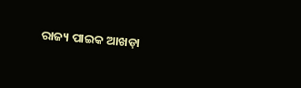ରାଜ୍ୟ ପାଇକ ଆଖଡ଼ା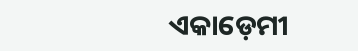ଏକାଡ଼େମୀ